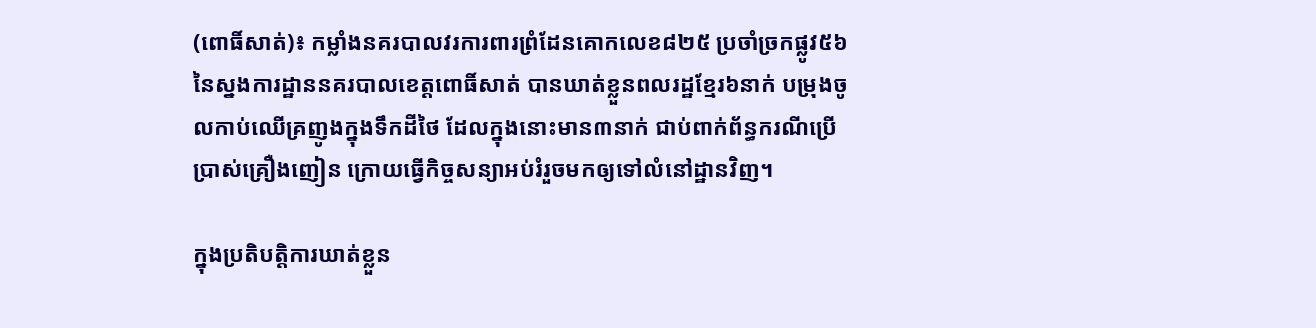(ពោធិ៍សាត់)៖ កម្លាំងនគរបាលវរការពារព្រំដែនគោកលេខ៨២៥ ប្រចាំច្រកផ្លូវ៥៦ នៃស្នងការដ្ឋាននគរបាលខេត្តពោធិ៍សាត់ បានឃាត់ខ្លួនពលរដ្ឋខ្មែរ៦នាក់ បម្រុងចូលកាប់ឈើគ្រញូងក្នុងទឹកដីថៃ ដែលក្នុងនោះមាន៣នាក់ ជាប់ពាក់ព័ន្ធករណីប្រើប្រាស់គ្រឿងញៀន ក្រោយធ្វើកិច្ចសន្យាអប់រំរួចមកឲ្យទៅលំនៅដ្ឋានវិញ។

ក្នុងប្រតិបត្តិការឃាត់ខ្លួន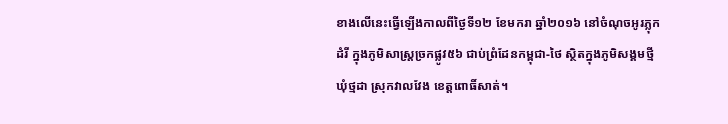ខាងលើនេះធ្វើឡើងកាលពីថ្ងៃទី១២ ខែមករា ឆ្នាំ២០១៦ នៅចំណុចអូរភ្លុកដំរី ក្នុងភូមិសាស្ត្រច្រកផ្លូវ៥៦ ជាប់ព្រំដែនកម្ពុជា-ថៃ ស្ថិតក្នុងភូមិសង្គមថ្មី ឃុំថ្មដា ស្រុកវាលវែង ខេត្តពោធិ៍សាត់។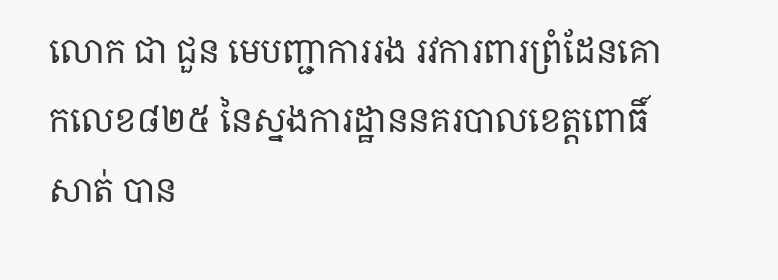លោក ជា ជួន មេបញ្ជាការរង រវការពារព្រំដែនគោកលេខ៨២៥ នៃស្នងការដ្ឋាននគរបាលខេត្តពោធិ៍សាត់ បាន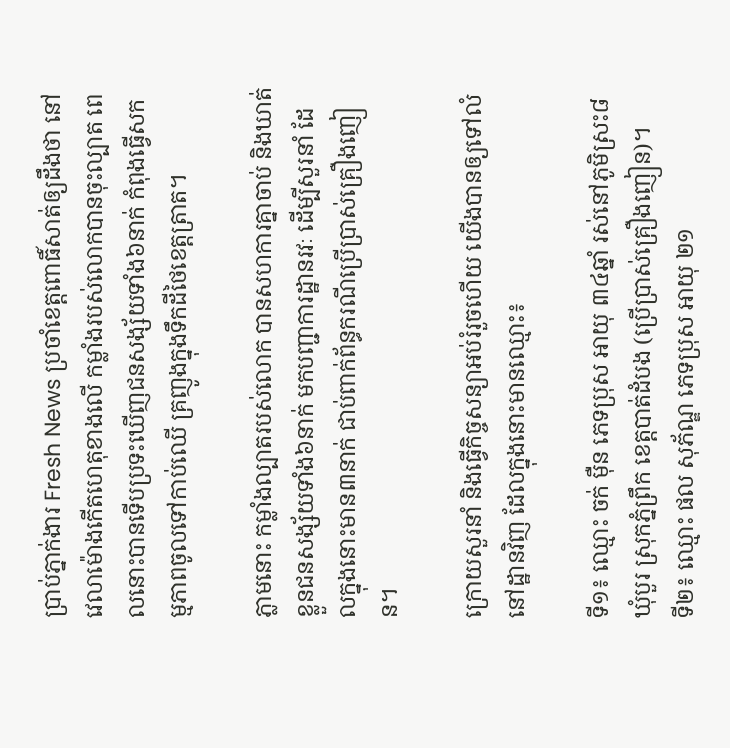ប្រាប់ភ្នាក់ងារ Fresh News ប្រចាំខេត្តពោធិ៍សាត់ឲ្យដឹងថា នៅវេលាម៉ោងកើតហេតុខាងលើ កម្លាំងរបស់លោកបានចុះល្បាត ពេលនោះបានទើបប្រទះឃើញជនសង្ស័យទាំង៦នាក់ កំពុងធ្វើសកម្មភាពចូលទៅកាប់ឈើ គ្រញូងក្នុងទឹកដីថៃខេត្តត្រាត។

ភ្លាមនោះ កម្លាំងល្បាតរបស់លោក បានសហការគ្នាចាប់ និងឃាត់ខ្លួនជនសង្ស័យទាំង៦នាក់ មកបញ្ជាការដ្ឋានរវៈ ដើម្បីសួរនាំ ដែលក្នុងនោះមាន៣នាក់ ជាប់ពាក់ព័ន្ធករណីប្រើប្រាស់គ្រឿងញៀន។

ក្រោយសួរនាំ និងធ្វើកិច្ចសន្យាអប់រំរួចហើយ យើងបានឲ្យទៅលំនៅដ្ឋានវិញ ដែលក្នុងនោះមានឈ្មោះ៖

ទី១៖ ឈ្មោះ ចក់ ម៉ឺន ភេទប្រុស អាយុ ៣៤ឆ្នាំ រស់នៅភូមិស្រះ៨ ឃុំបួរ ស្រុកភ្នំព្រឹក ខេត្តបាត់ដំបង (ប្រើប្រាស់គ្រឿងញៀន)។
ទី២៖ ឈ្មោះ ផល សុភ័ណ្ឌ ភេទប្រុស អាយុ ២១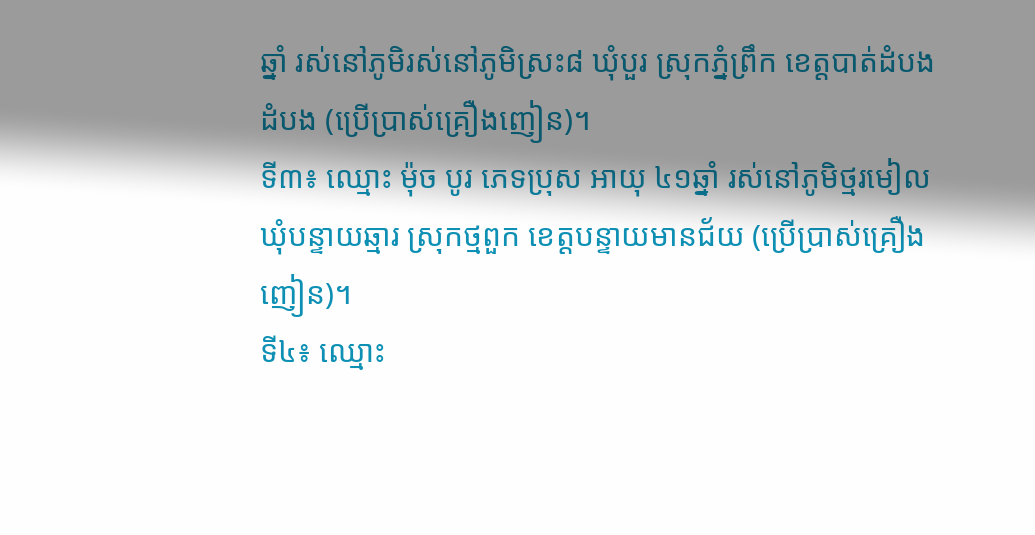ឆ្នាំ រស់នៅភូមិរស់នៅភូមិស្រះ៨ ឃុំបួរ ស្រុកភ្នំព្រឹក ខេត្តបាត់ដំបង ដំបង (ប្រើប្រាស់គ្រឿងញៀន)។
ទី៣៖ ឈ្មោះ ម៉ុច បូរ ភេទប្រុស អាយុ ៤១ឆ្នាំ រស់នៅភូមិថ្មរមៀល ឃុំបន្ទាយឆ្មារ ស្រុកថ្មពួក ខេត្តបន្ទាយមានជ័យ (ប្រើប្រាស់គ្រឿងញៀន)។
ទី៤៖ ឈ្មោះ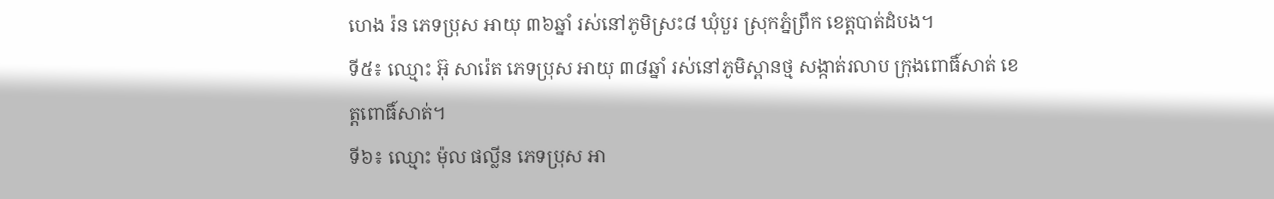ហេង រ៉ន ភេទប្រុស អាយុ ៣៦ឆ្នាំ រស់នៅភូមិស្រះ៨ ឃុំបួរ ស្រុកភ្នំព្រឹក ខេត្តបាត់ដំបង។
ទី៥៖ ឈ្មោះ អ៊ុ សារ៉េត ភេទប្រុស អាយុ ៣៨ឆ្នាំ រស់នៅភូមិស្ពានថ្ម សង្កាត់រលាប ក្រុងពោធិ៍សាត់ ខេត្តពោធិ៍សាត់។
ទី៦៖ ឈ្មោះ ម៉ុល ផល្លីន ភេទប្រុស អា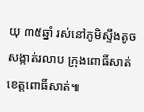យុ ៣៥ឆ្នាំ រស់នៅភូមិស្ទឹងតូច សង្កាត់រលាប ក្រុងពោធិ៍សាត់ ខេត្តពោធិ៍សាត់៕